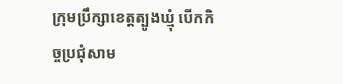ក្រុមប្រឹក្សាខេត្តត្បូងឃ្មុំ បើកកិច្ចប្រជុំសាម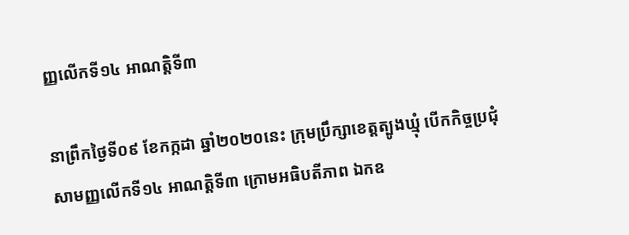ញ្ញលើកទី១៤ អាណត្តិទី៣

នាព្រឹកថ្ងៃទី០៩ ខែកក្កដា ឆ្នាំ២០២០នេះ ក្រុមប្រឹក្សាខេត្តត្បូងឃ្មុំ បើកកិច្ចប្រជុំសាមញ្ញលើកទី១៤ អាណត្តិទី៣ ក្រោមអធិបតីភាព ឯកឧ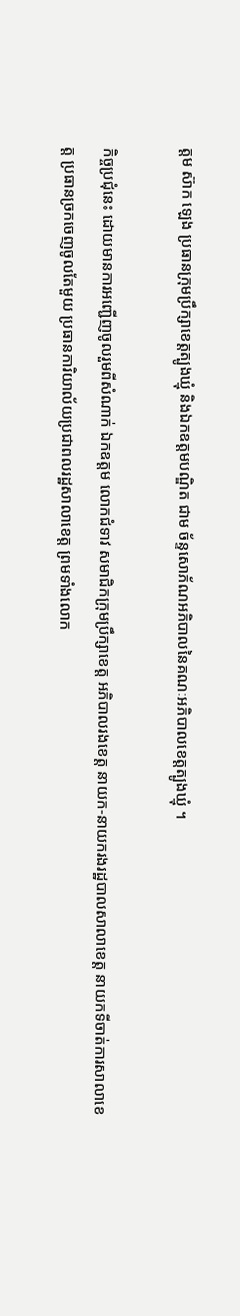ត្តម ស៊ាក ឡេង ប្រធានក្រុមប្រឹក្សាខេត្តត្បូងឃ្មុំ និងឯកឧត្តមបណ្ឌិត ជាម ច័ន្ទសោភ័ណអភិបាលនៃគណៈអភិបាលខេត្តត្បូងឃ្មុំ ។

កិច្ចប្រជុំនេះ ដោយមានការអញ្ជើញចូលរួមពីសំណាក់ ឯកឧត្តម លោកជំទាវ សមាជិកក្រុមប្រឹក្សាខេត្ត អភិបាលរងខេត្ត នាយក-នាយករងរដ្ឋបាលសាលាខេត្ត នាយកទីចាត់ការសាលាខេត្ត ប្រធានច្រកចេញចូលតែមួយ ប្រធានការិយាល័យប្រជាពលរដ្ឋសាលាខេត្ត ព្រមទាំងលោក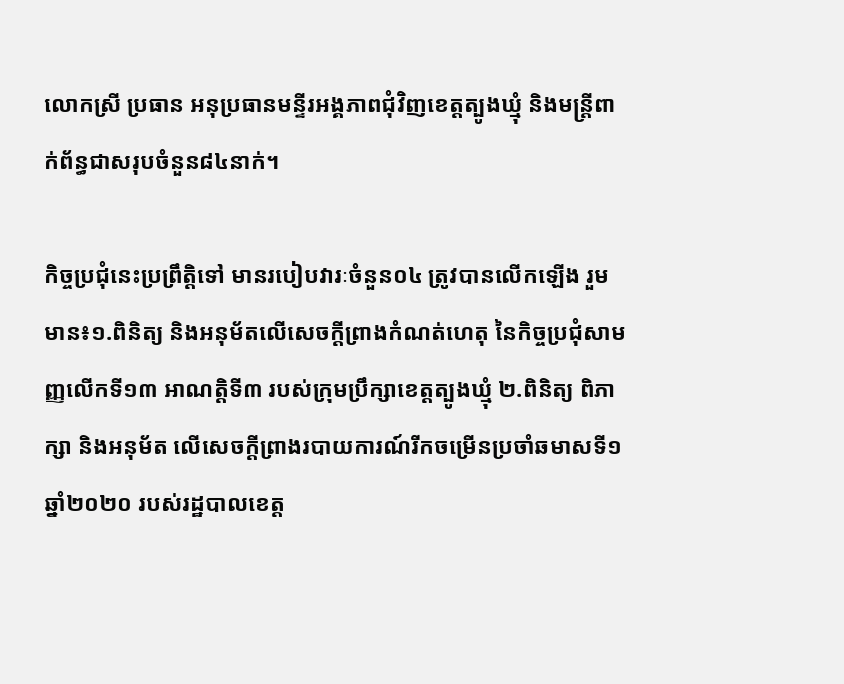លោកស្រី ប្រធាន អនុប្រធានមន្ទីរអង្គភាពជុំវិញខេត្តត្បូងឃ្មុំ និងមន្ត្រីពាក់ព័ន្ធជាសរុបចំនួន៨៤នាក់។

កិច្ចប្រជុំនេះប្រព្រឹត្តិទៅ មានរបៀបវារៈចំនួន០៤ ត្រូវបានលើកឡើង រួមមាន៖១.ពិនិត្យ និងអនុម័តលើសេចក្ដីព្រាងកំណត់ហេតុ នៃកិច្ចប្រជុំសាមញ្ញលើកទី១៣ អាណត្តិទី៣ របស់ក្រុមប្រឹក្សាខេត្តត្បូងឃ្មុំ ២.ពិនិត្យ ពិភាក្សា និងអនុម័ត លើសេចក្ដីព្រាងរបាយការណ៍រីកចម្រើនប្រចាំឆមាសទី១ ឆ្នាំ២០២០ របស់រដ្ឋបាលខេត្ត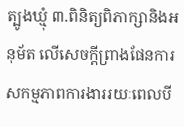ត្បូងឃ្មុំ ៣.ពិនិត្យពិភាក្សានិងអនុម័ត លើសេចក្ដីព្រាងផែនការសកម្មភាពការងាររយៈពេលបី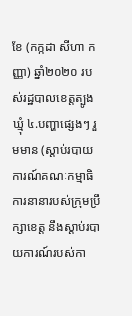ខែ (កក្កដា សីហា កញ្ញា) ឆ្នាំ២០២០ របស់រដ្ឋបាលខេត្តត្បូងឃ្មុំ ៤.បញ្ហាផ្សេងៗ រួមមាន (ស្ដាប់របាយការណ៍គណៈកម្មាធិការនានារបស់ក្រុមប្រឹក្សាខេត្ត នឹងស្ដាប់របាយការណ៍របស់កា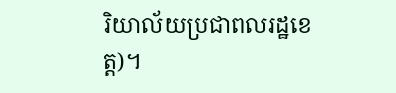រិយាល័យប្រជាពលរដ្ឋខេត្ត)។